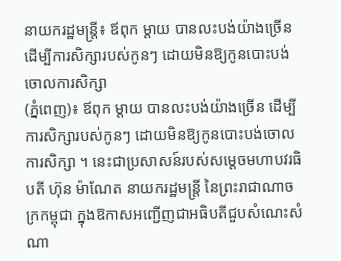នាយករដ្ឋមន្ត្រី៖ ឪពុក ម្តាយ បានលះបង់យ៉ាងច្រើន ដើម្បីការសិក្សារបស់កូនៗ ដោយមិនឱ្យកូនបោះបង់ចោលការសិក្សា
(ភ្នំពេញ)៖ ឪពុក ម្តាយ បានលះបង់យ៉ាងច្រើន ដើម្បីការសិក្សារបស់កូនៗ ដោយមិនឱ្យកូនបោះបង់ចោលការសិក្សា ។ នេះជាប្រសាសន៍របស់សម្ដេចមហាបវរធិបតី ហ៊ុន ម៉ាណែត នាយករដ្ឋមន្ត្រី នៃព្រះរាជាណាចក្រកម្ពុជា ក្នុងឱកាសអញ្ជើញជាអធិបតីជួបសំណេះសំណា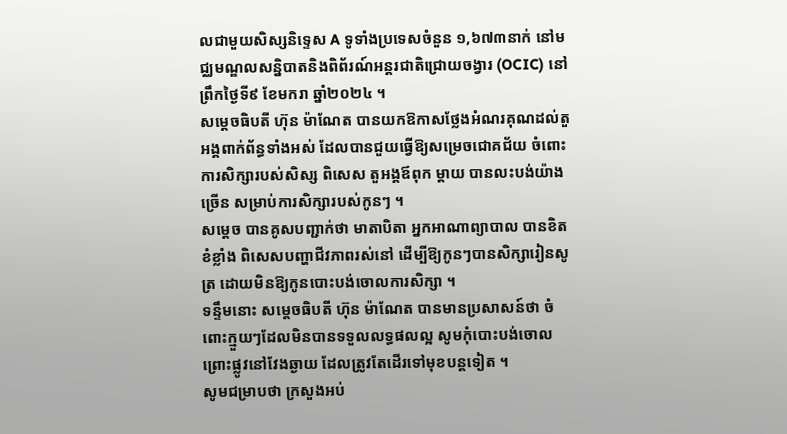លជាមួយសិស្សនិទ្ទេស A ទូទាំងប្រទេសចំនួន ១,៦៧៣នាក់ នៅមជ្ឈមណ្ឌលសន្និបាតនិងពិព័រណ៍អន្តរជាតិជ្រោយចង្វារ (OCIC) នៅព្រឹកថ្ងៃទី៩ ខែមករា ឆ្នាំ២០២៤ ។
សម្តេចធិបតី ហ៊ុន ម៉ាណែត បានយកឱកាសថ្លែងអំណរគុណដល់តួអង្គពាក់ព័ន្ធទាំងអស់ ដែលបានជួយធ្វើឱ្យសម្រេចជោគជ័យ ចំពោះការសិក្សារបស់សិស្ស ពិសេស តួអង្គឪពុក ម្តាយ បានលះបង់យ៉ាងច្រើន សម្រាប់ការសិក្សារបស់កូនៗ ។
សម្តេច បានគូសបញ្ជាក់ថា មាតាបិតា អ្នកអាណាព្យាបាល បានខិតខំខ្លាំង ពិសេសបញ្ហាជីវភាពរស់នៅ ដើម្បីឱ្យកូនៗបានសិក្សារៀនសូត្រ ដោយមិនឱ្យកូនបោះបង់ចោលការសិក្សា ។
ទន្ទឹមនោះ សម្តេចធិបតី ហ៊ុន ម៉ាណែត បានមានប្រសាសន៍ថា ចំពោះក្មួយៗដែលមិនបានទទួលលទ្ធផលល្អ សូមកុំបោះបង់ចោល ព្រោះផ្លូវនៅវែងឆ្ងាយ ដែលត្រូវតែដើរទៅមុខបន្តទៀត ។
សូមជម្រាបថា ក្រសួងអប់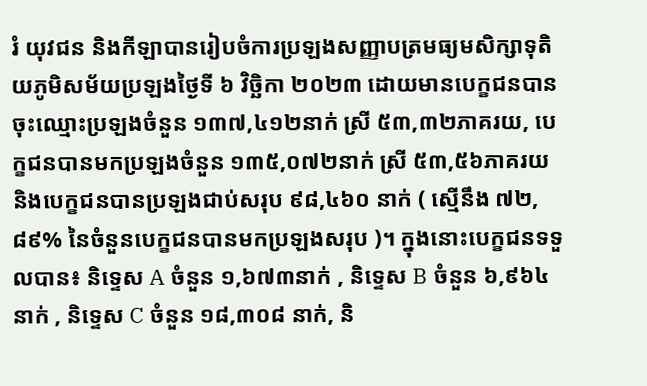រំ យុវជន និងកីឡាបានរៀបចំការប្រឡងសញ្ញាបត្រមធ្យមសិក្សាទុតិយភូមិសម័យប្រឡងថ្ងៃទី ៦ វិច្ឆិកា ២០២៣ ដោយមានបេក្ខជនបានចុះឈ្មោះប្រឡងចំនួន ១៣៧,៤១២នាក់ ស្រី ៥៣,៣២ភាគរយ, បេក្ខជនបានមកប្រឡងចំនួន ១៣៥,០៧២នាក់ ស្រី ៥៣,៥៦ភាគរយ និងបេក្ខជនបានប្រឡងជាប់សរុប ៩៨,៤៦០ នាក់ ( ស្មើនឹង ៧២,៨៩% នៃចំនួនបេក្ខជនបានមកប្រឡងសរុប )។ ក្នុងនោះបេក្ខជនទទួលបាន៖ និទ្ទេស A ចំនួន ១,៦៧៣នាក់ , និទ្ទេស B ចំនួន ៦,៩៦៤ នាក់ , និទ្ទេស C ចំនួន ១៨,៣០៨ នាក់, និ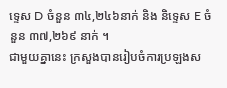ទ្ទេស D ចំនួន ៣៤,២៤៦នាក់ និង និទ្ទេស E ចំនួន ៣៧,២៦៩ នាក់ ។
ជាមួយគ្នានេះ ក្រសួងបានរៀបចំការប្រឡងស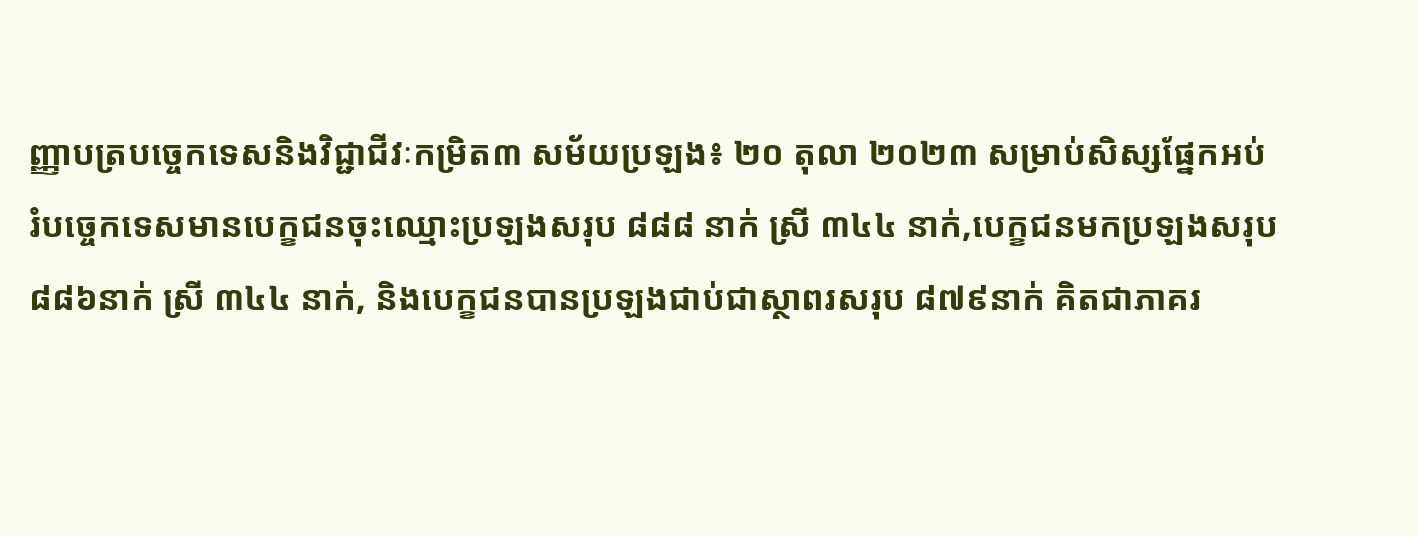ញ្ញាបត្របច្ចេកទេសនិងវិជ្ជាជីវៈកម្រិត៣ សម័យប្រឡង៖ ២០ តុលា ២០២៣ សម្រាប់សិស្សផ្នែកអប់រំបច្ចេកទេសមានបេក្ខជនចុះឈ្មោះប្រឡងសរុប ៨៨៨ នាក់ ស្រី ៣៤៤ នាក់,បេក្ខជនមកប្រឡងសរុប ៨៨៦នាក់ ស្រី ៣៤៤ នាក់, និងបេក្ខជនបានប្រឡងជាប់ជាស្ថាពរសរុប ៨៧៩នាក់ គិតជាភាគរ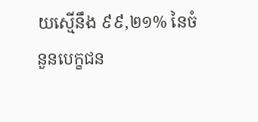យស្មើនឹង ៩៩,២១% នៃចំនួនបេក្ខជន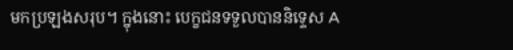មកប្រឡងសរុប។ ក្នុងនោះ បេក្ខជនទទួលបាននិទ្ទេស A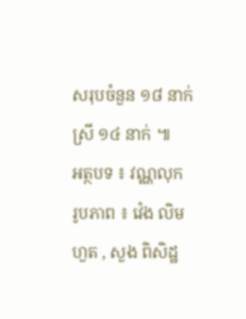សរុបចំនួន ១៨ នាក់ ស្រី ១៤ នាក់ ៕
អត្ថបទ ៖ វណ្ណលុក
រូបភាព ៖ វ៉េង លិមហួត , សួង ពិសិដ្ឋ